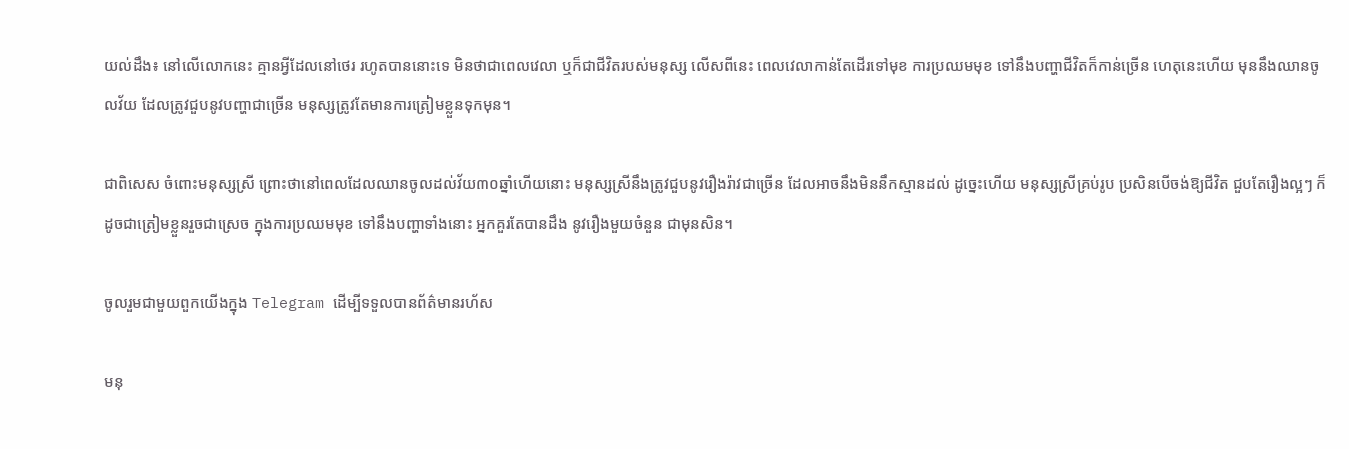យល់ដឹង៖ នៅលើលោកនេះ គ្មានអ្វីដែលនៅថេរ រហូតបាននោះទេ មិនថាជាពេលវេលា ឬក៏ជាជីវិតរបស់មនុស្ស លើសពីនេះ ពេលវេលាកាន់តែដើរទៅមុខ ការប្រឈមមុខ ទៅនឹងបញ្ហាជីវិតក៏កាន់ច្រើន ហេតុនេះហើយ មុននឹងឈានចូលវ័យ ដែលត្រូវជួបនូវបញ្ហាជាច្រើន មនុស្សត្រូវតែមានការត្រៀមខ្លួនទុកមុន។

ជាពិសេស ចំពោះមនុស្សស្រី ព្រោះថានៅពេលដែលឈានចូលដល់វ័យ៣០ឆ្នាំហើយនោះ មនុស្សស្រីនឹងត្រូវជួបនូវរឿងរ៉ាវជាច្រើន ដែលអាចនឹងមិននឹកស្មានដល់ ដូច្នេះហើយ មនុស្សស្រីគ្រប់រូប ប្រសិនបើចង់ឱ្យជីវិត ជួបតែរឿងល្អៗ ក៏ដូចជាត្រៀមខ្លួនរួចជាស្រេច ក្នុងការប្រឈមមុខ ទៅនឹងបញ្ហាទាំងនោះ អ្នកគួរតែបានដឹង នូវរឿងមួយចំនួន ជាមុនសិន។

ចូលរួមជាមួយពួកយើងក្នុង Telegram ដើម្បីទទួលបានព័ត៌មានរហ័ស

មនុ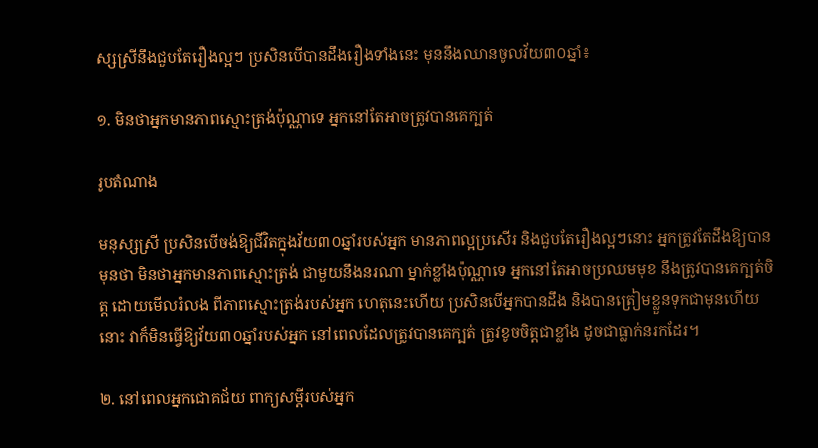ស្សស្រីនឹងជួបតែរឿងល្អៗ ប្រសិនបើបានដឹងរឿងទាំងនេះ មុននឹងឈានចូលវ័យ៣០ឆ្នាំ៖

១. មិនថាអ្នកមានភាពស្មោះត្រង់ប៉ុណ្ណាទេ អ្នកនៅតែអាចត្រូវបានគេក្បត់

រូបតំណាង

មនុស្សស្រី ប្រសិនបើចង់ឱ្យជីវិតក្នុងវ័យ៣០ឆ្នាំរបស់អ្នក មានភាពល្អប្រសើរ និងជួបតែរឿងល្អៗនោះ អ្នកត្រូវតែដឹងឱ្យបានមុនថា មិនថាអ្នកមានភាពស្មោះត្រង់ ជាមួយនឹងនរណា ម្នាក់ខ្លាំងប៉ុណ្ណាទេ អ្នកនៅតែអាចប្រឈមមុខ នឹងត្រូវបានគេក្បត់ចិត្ត ដោយមើលរំលង ពីភាពស្មោះត្រង់របស់អ្នក ហេតុនេះហើយ ប្រសិនបើអ្នកបានដឹង និងបានត្រៀមខ្លួនទុកជាមុនហើយនោះ វាក៏មិនធ្វើឱ្យវ័យ៣០ឆ្នាំរបស់អ្នក នៅពេលដែលត្រូវបានគេក្បត់ ត្រូវខូចចិត្តជាខ្លាំង ដូចជាធ្លាក់នរកដែរ។

២. នៅពេលអ្នកជោគជ័យ ពាក្យសម្តីរបស់អ្នក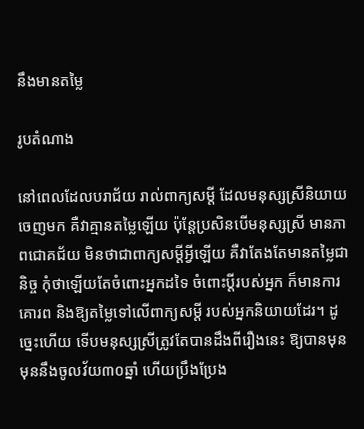នឹងមានតម្លៃ

រូបតំណាង

នៅពេលដែលបរាជ័យ រាល់ពាក្យសម្តី ដែលមនុស្សស្រីនិយាយចេញមក គឺវាគ្មានតម្លៃឡើយ ប៉ុន្តែប្រសិនបើមនុស្សស្រី មានភាពជោគជ័យ មិនថាជាពាក្យសម្តីអ្វីឡើយ គឺវាតែងតែមានតម្លៃជានិច្ច កុំថាឡើយតែចំពោះអ្នកដទៃ ចំពោះប្តីរបស់អ្នក ក៏មានការគោរព និងឱ្យតម្លៃទៅលើពាក្យសម្តី របស់អ្នកនិយាយដែរ។ ដូច្នេះហើយ ទើបមនុស្សស្រីត្រូវតែបានដឹងពីរឿងនេះ ឱ្យបានមុន មុននឹងចូលវ័យ៣០ឆ្នាំ ហើយប្រឹងប្រែង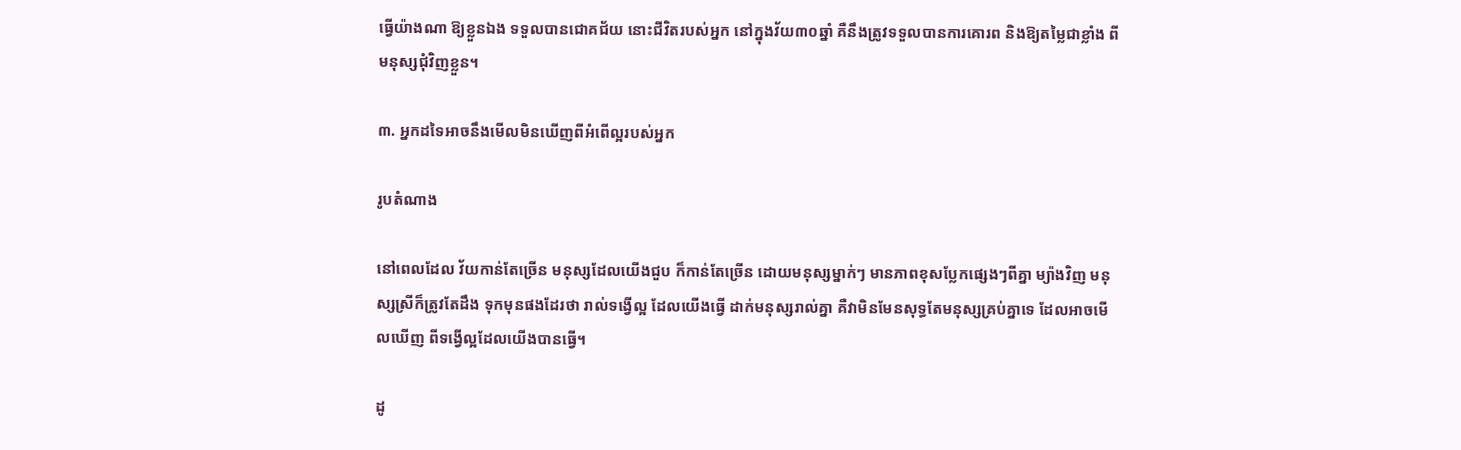ធ្វើយ៉ាងណា ឱ្យខ្លួនឯង ទទួលបានជោគជ័យ នោះជីវិតរបស់អ្នក នៅក្នុងវ័យ៣០ឆ្នាំ គឺនឹងត្រូវទទួលបានការគោរព និងឱ្យតម្លៃជាខ្លាំង ពីមនុស្សជុំវិញខ្លួន។

៣. អ្នកដទៃអាចនឹងមើលមិនឃើញពីអំពើល្អរបស់អ្នក

រូបតំណាង

នៅពេលដែល វ័យកាន់តែច្រើន មនុស្សដែលយើងជួប ក៏កាន់តែច្រើន ដោយមនុស្សម្នាក់ៗ មានភាពខុសប្លែកផ្សេងៗពីគ្នា ម្យ៉ាងវិញ មនុស្សស្រីក៏ត្រូវតែដឹង ទុកមុនផងដែរថា រាល់ទង្វើល្អ ដែលយើងធ្វើ ដាក់មនុស្សរាល់គ្នា គឺវាមិនមែនសុទ្ធតែមនុស្សគ្រប់គ្នាទេ ដែលអាចមើលឃើញ ពីទង្វើល្អដែលយើងបានធ្វើ។

ដូ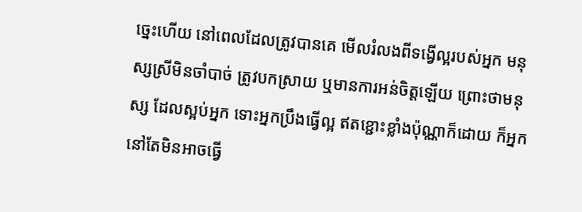ច្នេះហើយ នៅពេលដែលត្រូវបានគេ មើលរំលងពីទង្វើល្អរបស់អ្នក មនុស្សស្រីមិនចាំបាច់ ត្រូវបកស្រាយ ឬមានការអន់ចិត្តឡើយ ព្រោះថាមនុស្ស ដែលស្អប់អ្នក ទោះអ្នកប្រឹងធ្វើល្អ ឥតខ្ជោះខ្លាំងប៉ុណ្ណាក៏ដោយ ក៏អ្នកនៅតែមិនអាចធ្វើ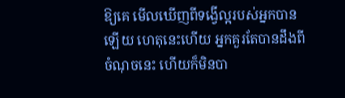ឱ្យគេ មើលឃើញពីទង្វើល្អរបស់អ្នកបានឡើយ ហេតុនេះហើយ អ្នកគួរតែបានដឹងពីចំណុចនេះ ហើយក៏មិនបា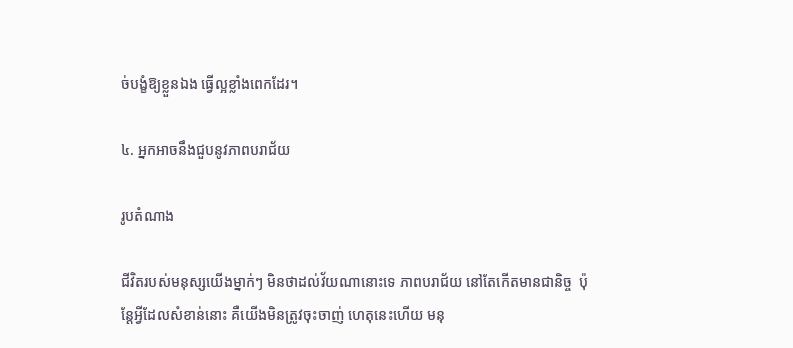ច់បង្ខំឱ្យខ្លួនឯង ធ្វើល្អខ្លាំងពេកដែរ។

៤. អ្នកអាចនឹងជួបនូវភាពបរាជ័យ

រូបតំណាង

ជីវិតរបស់មនុស្សយើងម្នាក់ៗ មិនថាដល់វ័យណានោះទេ ភាពបរាជ័យ នៅតែកើតមានជានិច្ច  ប៉ុន្តែអ្វីដែលសំខាន់នោះ គឺយើងមិនត្រូវចុះចាញ់ ហេតុនេះហើយ មនុ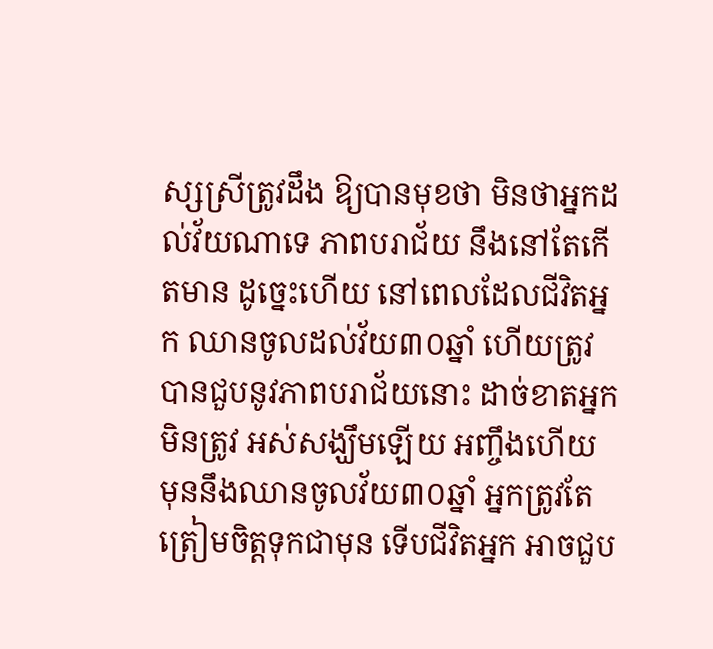ស្សស្រីត្រូវដឹង ឱ្យបានមុខថា មិនថាអ្នកដល់វ័យណាទេ ភាពបរាជ័យ នឹងនៅតែកើតមាន ដូច្នេះហើយ នៅពេលដែលជីវិតអ្នក ឈានចូលដល់វ័យ៣០ឆ្នាំ ហើយត្រូវបានជួបនូវភាពបរាជ័យនោះ ដាច់ខាតអ្នកមិនត្រូវ អស់សង្ឃឹមឡើយ អញ្ចឹងហើយ មុននឹងឈានចូលវ័យ៣០ឆ្នាំ អ្នកត្រូវតែត្រៀមចិត្តទុកជាមុន ទើបជីវិតអ្នក អាចជួប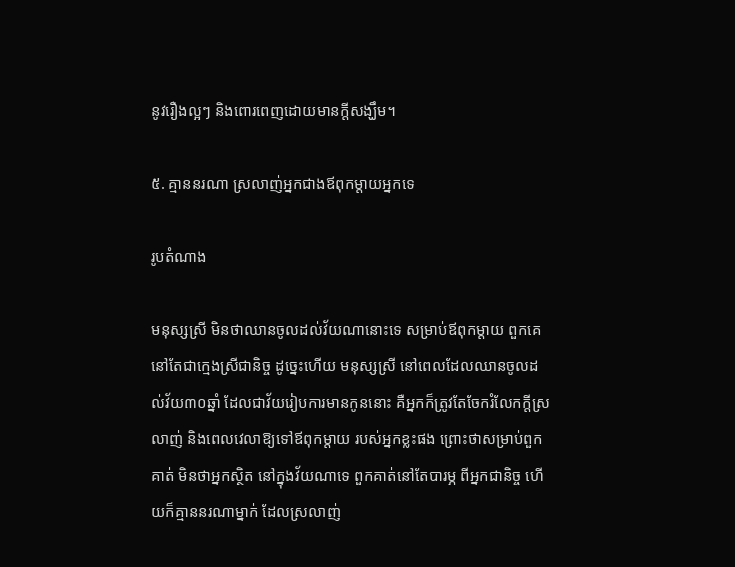នូវរឿងល្អៗ និងពោរពេញដោយមានក្តីសង្ឃឹម។

៥. គ្មាននរណា ស្រលាញ់អ្នកជាងឪពុកម្តាយអ្នកទេ

រូបតំណាង

មនុស្សស្រី មិនថាឈានចូលដល់វ័យណានោះទេ សម្រាប់ឪពុកម្តាយ ពួកគេនៅតែជាក្មេងស្រីជានិច្ច ដូច្នេះហើយ មនុស្សស្រី នៅពេលដែលឈានចូលដល់វ័យ៣០ឆ្នាំ ដែលជាវ័យរៀបការមានកូននោះ គឺអ្នកក៏ត្រូវតែចែករំលែកក្តីស្រលាញ់ និងពេលវេលាឱ្យទៅឪពុកម្តាយ របស់អ្នកខ្លះផង ព្រោះថាសម្រាប់ពួកគាត់ មិនថាអ្នកស្ថិត នៅក្នុងវ័យណាទេ ពួកគាត់នៅតែបារម្ភ ពីអ្នកជានិច្ច ហើយក៏គ្មាននរណាម្នាក់ ដែលស្រលាញ់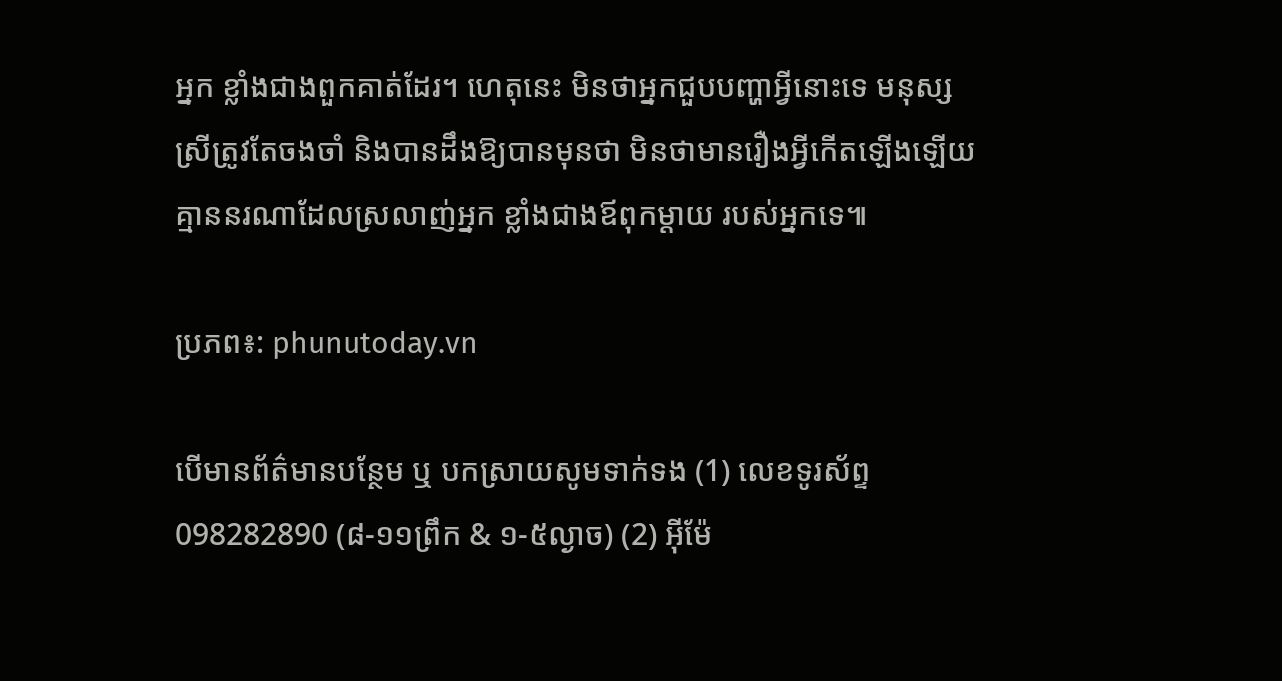អ្នក ខ្លាំងជាងពួកគាត់ដែរ។ ហេតុនេះ មិនថាអ្នកជួបបញ្ហាអ្វីនោះទេ មនុស្សស្រីត្រូវតែចងចាំ និងបានដឹងឱ្យបានមុនថា មិនថាមានរឿងអ្វីកើតឡើងឡើយ គ្មាននរណាដែលស្រលាញ់អ្នក ខ្លាំងជាងឪពុកម្តាយ របស់អ្នកទេ៕

ប្រភព៖: phunutoday.vn

បើមានព័ត៌មានបន្ថែម ឬ បកស្រាយសូមទាក់ទង (1) លេខទូរស័ព្ទ 098282890 (៨-១១ព្រឹក & ១-៥ល្ងាច) (2) អ៊ីម៉ែ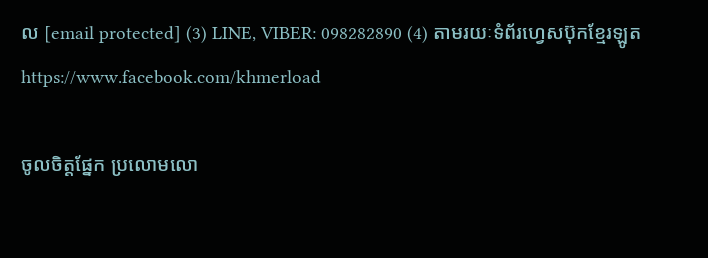ល [email protected] (3) LINE, VIBER: 098282890 (4) តាមរយៈទំព័រហ្វេសប៊ុកខ្មែរឡូត https://www.facebook.com/khmerload

ចូលចិត្តផ្នែក ប្រលោមលោ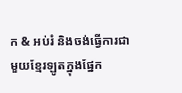ក & អប់រំ និងចង់ធ្វើការជាមួយខ្មែរឡូតក្នុងផ្នែក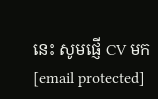នេះ សូមផ្ញើ CV មក [email protected]